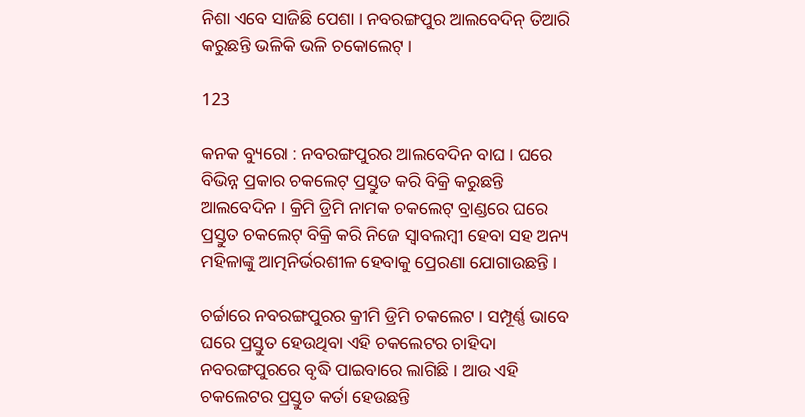ନିଶା ଏବେ ସାଜିଛି ପେଶା । ନବରଙ୍ଗପୁର ଆଲବେଦିନ୍ ତିଆରି କରୁଛନ୍ତି ଭଳିକି ଭଳି ଚକୋଲେଟ୍ ।

123

କନକ ବ୍ୟୁରୋ : ନବରଙ୍ଗପୁରର ଆଲବେଦିନ ବାଘ । ଘରେ ବିଭିନ୍ନ ପ୍ରକାର ଚକଲେଟ୍ ପ୍ରସ୍ତୁତ କରି ବିକ୍ରି କରୁଛନ୍ତି ଆଲବେଦିନ । କ୍ରିମି ଡ୍ରିମି ନାମକ ଚକଲେଟ୍ ବ୍ରାଣ୍ଡରେ ଘରେ ପ୍ରସ୍ତୁତ ଚକଲେଟ୍ ବିକ୍ରି କରି ନିଜେ ସ୍ୱାବଲମ୍ବୀ ହେବା ସହ ଅନ୍ୟ ମହିଳାଙ୍କୁ ଆତ୍ମନିର୍ଭରଶୀଳ ହେବାକୁ ପ୍ରେରଣା ଯୋଗାଉଛନ୍ତି ।

ଚର୍ଚ୍ଚାରେ ନବରଙ୍ଗପୁରର କ୍ରୀମି ଡ୍ରିମି ଚକଲେଟ । ସମ୍ପୂର୍ଣ୍ଣ ଭାବେ ଘରେ ପ୍ରସ୍ତୁତ ହେଉଥିବା ଏହି ଚକଲେଟର ଚାହିଦା ନବରଙ୍ଗପୁରରେ ବୃଦ୍ଧି ପାଇବାରେ ଲାଗିଛି । ଆଉ ଏହି ଚକଲେଟର ପ୍ରସ୍ତୁତ କର୍ତା ହେଉଛନ୍ତି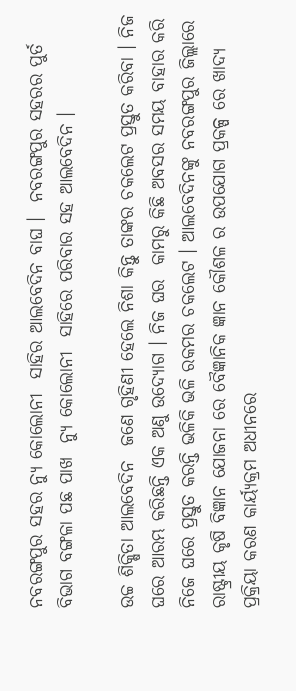ନବରଙ୍ଗପୁର ସହର ନ୍ୟୁ କୋଲୋନୀ  ସାହିର ଆଲବେଦିନ ବାଘ ।  ନବରଙ୍ଗପୁର ସହରର ପୁର୍ତ ବିଭାଗ ବଙ୍ଗଳା ପଛ ପାଖ  ନ୍ୟୁ କୋଲୋନୀ  ସାହିରେ ପରିବାର ସହ ଆଲବେଦିନ ।

ଉଚ୍ଚ ଶିକ୍ଷିତା ଆଲବେଦିନ  ଜଣେ ଗୃହିଣୀ ହେଲେ ନିଶା କିନ୍ତୁ ତାଙ୍କର ଚକଲେଟ ପ୍ରସ୍ତୁତ କରିବା । ନିଜ ଘରେ ଆରମ୍ଭ କରିଛନ୍ତି ଏକ ଅଣୁ ଉଦ୍ୟୋଗ । ନିଜ ଘର  କାମରୁ କିଛି ଅବସର ସମୟ ବାହାର କରି  ନିଜେ ଘରେ ପ୍ରସ୍ତୁତ କରନ୍ତି ଭଳିକି ଭଳି ରକମର ଚକଲେଟ । ଆଲବେଦିନଙ୍କୁ ନବରଙ୍ଗପୁର ଜିଲ୍ଲାରେ ରାଷ୍ଟ୍ରୀୟ କୃଷି ବିଜ୍ଞାନ ଯୋଜନା ରେ ବୈଜ୍ଞାନିକ ଜ୍ଞାନ କୌଶଳ ର ଉପଯୋଗ ପ୍ରକଳ୍ପ ରେ ଖାଦ୍ୟ ପ୍ରକ୍ରିୟା କରଣ କାର୍ୟ୍ୟକ୍ରମ ଅଧୀନରେ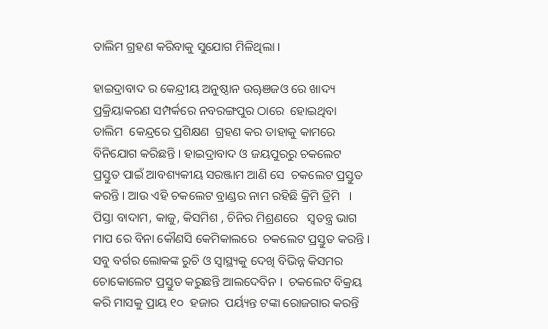ତାଲିମ ଗ୍ରହଣ କରିବାକୁ ସୁଯୋଗ ମିଳିଥିଲା ।

ହାଇଦ୍ରାବାଦ ର କେନ୍ଦ୍ରୀୟ ଅନୁଷ୍ଠାନ ଉୠଞଜଓ ରେ ଖାଦ୍ୟ ପ୍ରକ୍ରିୟାକରଣ ସମ୍ପର୍କରେ ନବରଙ୍ଗପୁର ଠାରେ  ହୋଇଥିବା  ତାଲିମ  କେନ୍ଦ୍ରରେ ପ୍ରଶିକ୍ଷଣ  ଗ୍ରହଣ କର ତାହାକୁ କାମରେ ବିନିଯୋଗ କରିଛନ୍ତି । ହାଇଦ୍ରାବାଦ ଓ ଜୟପୁରରୁ ଚକଲେଟ ପ୍ରସ୍ତୁତ ପାଇଁ ଆବଶ୍ୟକୀୟ ସରଞ୍ଜାମ ଆଣି ସେ  ଚକଲେଟ ପ୍ରସ୍ତୁତ କରନ୍ତି । ଆଉ ଏହି ଚକଲେଟ ବ୍ରାଣ୍ଡର ନାମ ରହିଛି କ୍ରିମି ଡ୍ରିମି   । ପିସ୍ତା ବାଦାମ, କାଜୁ, କିସମିଶ , ଚିନିର ମିଶ୍ରଣରେ   ସ୍ୱତନ୍ତ୍ର ଭାଗ ମାପ ରେ ବିନା କୌଣସି କେମିକାଲରେ  ଚକଲେଟ ପ୍ରସ୍ତୁତ କରନ୍ତି । ସବୁ ବର୍ଗର ଲୋକଙ୍କ ରୁଚି ଓ ସ୍ୱାସ୍ଥ୍ୟକୁ ଦେଖି ବିଭିନ୍ନ କିସମର ଚୋକୋଲେଟ ପ୍ରସ୍ତୁତ କରୁଛନ୍ତି ଆଲଦେବିନ ।  ଚକଲେଟ ବିକ୍ରୟ କରି ମାସକୁ ପ୍ରାୟ ୧୦  ହଜାର  ପର୍ୟ୍ୟନ୍ତ ଟଙ୍କା ରୋଜଗାର କରନ୍ତି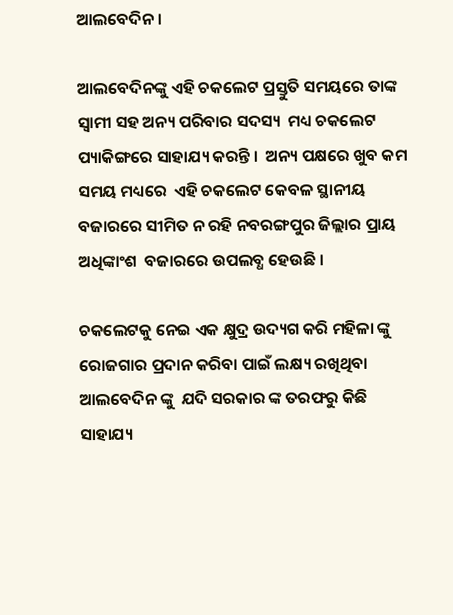ଆଲବେଦିନ ।

ଆଲବେଦିନଙ୍କୁ ଏହି ଚକଲେଟ ପ୍ରସ୍ତୁତି ସମୟରେ ତାଙ୍କ  ସ୍ୱାମୀ ସହ ଅନ୍ୟ ପରିବାର ସଦସ୍ୟ  ମଧ୍ୟ ଚକଲେଟ ପ୍ୟାକିଙ୍ଗରେ ସାହାଯ୍ୟ କରନ୍ତି ।  ଅନ୍ୟ ପକ୍ଷରେ ଖୁବ କମ ସମୟ ମଧ୍ୟରେ  ଏହି ଚକଲେଟ କେବଳ ସ୍ଥାନୀୟ  ବଜାରରେ ସୀମିତ ନ ରହି ନବରଙ୍ଗପୁର ଜିଲ୍ଲାର ପ୍ରାୟ ଅଧିଙ୍କାଂଶ  ବଜାରରେ ଉପଲବ୍ଧ ହେଉଛି ।

ଚକଲେଟକୁ ନେଇ ଏକ କ୍ଷୁଦ୍ର ଉଦ୍ୟଗ କରି ମହିଳା ଙ୍କୁ ରୋଜଗାର ପ୍ରଦାନ କରିବା ପାଇଁ ଲକ୍ଷ୍ୟ ରଖିଥିବା ଆଲବେଦିନ ଙ୍କୁ  ଯଦି ସରକାର ଙ୍କ ତରଫରୁ କିଛି ସାହାଯ୍ୟ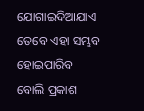ଯୋଗାଇଦିଆଯାଏ ତେବେ ଏହା ସମ୍ଭବ ହୋଇପାରିବ ବୋଲି ପ୍ରକାଶ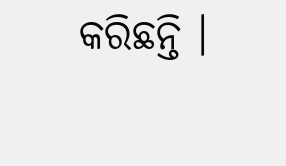କରିଛନ୍ତି ।